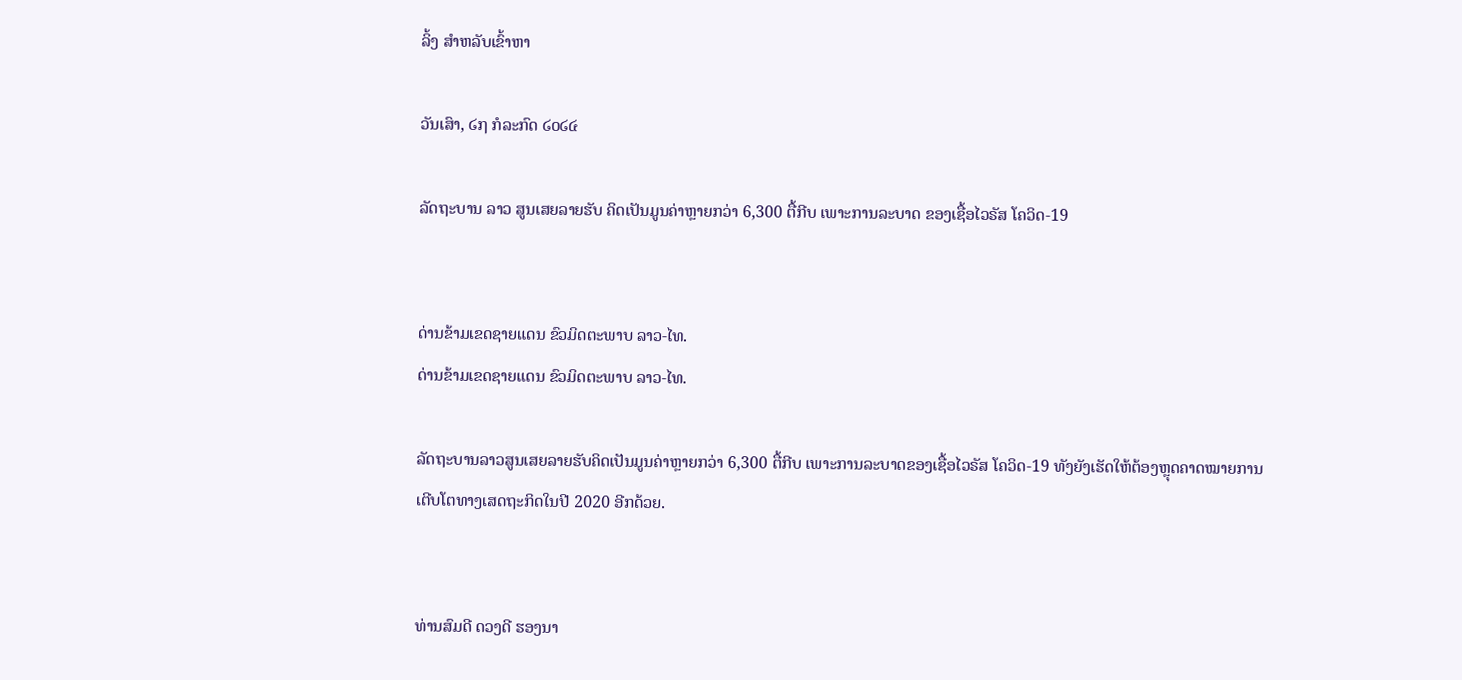ລິ້ງ ສຳຫລັບເຂົ້າຫາ

ວັນເສົາ, ໒໗ ກໍລະກົດ ໒໐໒໔

ລັດຖະບານ ລາວ ສູນເສຍລາຍຮັບ ຄິດເປັນມູນຄ່າຫຼາຍກວ່າ 6,300 ຕື້ກີບ ເພາະການລະບາດ ຂອງເຊື້ອໄວຣັສ ໂຄວິດ-19


ດ່ານຂ້າມເຂດຊາຍແດນ ຂົວມິດຕະພາບ ລາວ-ໄທ.
ດ່ານຂ້າມເຂດຊາຍແດນ ຂົວມິດຕະພາບ ລາວ-ໄທ.

ລັດຖະບານລາວສູນເສຍລາຍຮັບຄິດເປັນມູນຄ່າຫຼາຍກວ່າ 6,300 ຕື້ກີບ ເພາະການລະບາດຂອງເຊື້ອໄວຣັສ ໂຄວິດ-19 ທັງຍັງເຮັດໃຫ້ຕ້ອງຫຼຸດຄາດໝາຍການເຕີບໂຕທາງເສດຖະກິດໃນປີ 2020 ອີກດ້ວຍ.


ທ່ານສົມດີ ດວງດີ ຮອງນາ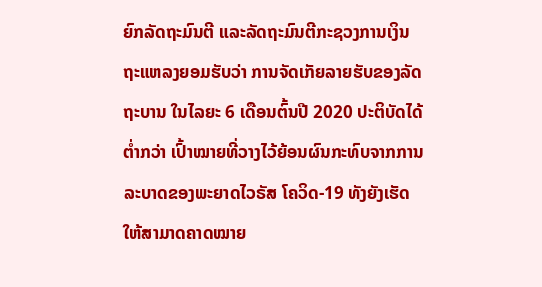ຍົກລັດຖະມົນຕີ ແລະລັດຖະມົນຕີກະຊວງການເງິນ ຖະແຫລງຍອມຮັບວ່າ ການຈັດເກັຍລາຍຮັບຂອງລັດຖະບານ ໃນໄລຍະ 6 ເດືອນຕົ້ນປີ 2020 ປະຕິບັດໄດ້ຕ່ຳກວ່າ ເປົ້າໝາຍທີ່ວາງໄວ້ຍ້ອນຜົນກະທົບຈາກການລະບາດຂອງພະຍາດໄວຣັສ ໂຄວິດ-19 ທັງຍັງເຮັດໃຫ້ສາມາດຄາດໝາຍ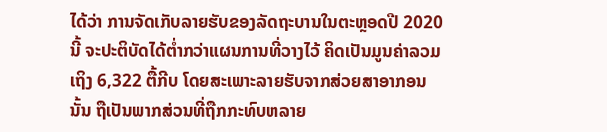ໄດ້ວ່າ ການຈັດເກັບລາຍຮັບຂອງລັດຖະບານໃນຕະຫຼອດປີ 2020 ນີ້ ຈະປະຕິບັດໄດ້ຕ່ຳກວ່າແຜນການທີ່ວາງໄວ້ ຄິດເປັນມູນຄ່າລວມເຖິງ 6,322 ຕື້ກີບ ໂດຍສະເພາະລາຍຮັບຈາກສ່ວຍສາອາກອນນັ້ນ ຖືເປັນພາກສ່ວນທີ່ຖືກກະທົບຫລາຍ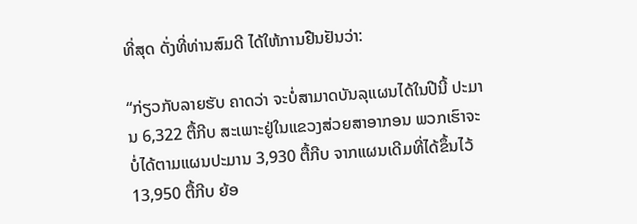ທີ່ສຸດ ດັ່ງທີ່ທ່ານສົມດີ ໄດ້ໃຫ້ການຢືນຢັນວ່າ:

“ກ່ຽວກັບລາຍຮັບ ຄາດວ່າ ຈະບໍ່ສາມາດບັນລຸແຜນໄດ້ໃນປີນີ້ ປະມານ 6,322 ຕື້ກີບ ສະເພາະຢູ່ໃນແຂວງສ່ວຍສາອາກອນ ພວກເຮົາຈະບໍ່ໄດ້ຕາມແຜນປະມານ 3,930 ຕື້ກີບ ຈາກແຜນເດີມທີ່ໄດ້ຂຶ້ນໄວ້ 13,950 ຕື້ກີບ ຍ້ອ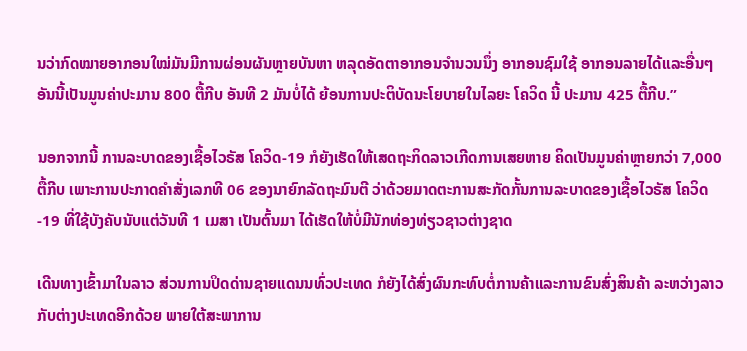ນວ່າກົດໝາຍອາກອນໃໝ່ມັນມີການຜ່ອນຜັນຫຼາຍບັນຫາ ຫລຸດອັດຕາອາກອນຈຳນວນນຶ່ງ ອາກອນຊົມໃຊ້ ອາກອນລາຍໄດ້ແລະອື່ນໆ ອັນນີ້ເປັນມູນຄ່າປະມານ 800 ຕື້ກີບ ອັນທີ 2 ມັນບໍ່ໄດ້ ຍ້ອນການປະຕິບັດນະໂຍບາຍໃນໄລຍະ ໂຄວິດ ນີ້ ປະມານ 425 ຕື້ກີບ.”

ນອກຈາກນີ້ ການລະບາດຂອງເຊື້ອໄວຣັສ ໂຄວິດ-19 ກໍຍັງເຮັດໃຫ້ເສດຖະກິດລາວເກີດການເສຍຫາຍ ຄິດເປັນມູນຄ່າຫຼາຍກວ່າ 7,000 ຕື້ກີບ ເພາະການປະກາດຄຳສັ່ງເລກທີ 06 ຂອງນາຍົກລັດຖະມົນຕີ ວ່າດ້ວຍມາດຕະການສະກັດກັ້ນການລະບາດຂອງເຊື້ອໄວຣັສ ໂຄວິດ-19 ທີ່ໃຊ້ບັງຄັບນັບແຕ່ວັນທີ 1 ເມສາ ເປັນຕົ້ນມາ ໄດ້ເຮັດໃຫ້ບໍ່ມີນັກທ່ອງທ່ຽວຊາວຕ່າງຊາດ

ເດີນທາງເຂົ້າມາໃນລາວ ສ່ວນການປິດດ່ານຊາຍແດນນທົ່ວປະເທດ ກໍຍັງໄດ້ສົ່ງຜົນກະທົບຕໍ່ການຄ້າແລະການຂົນສົ່ງສິນຄ້າ ລະຫວ່າງລາວກັບຕ່າງປະເທດອີກດ້ວຍ ພາຍໃຕ້ສະພາການ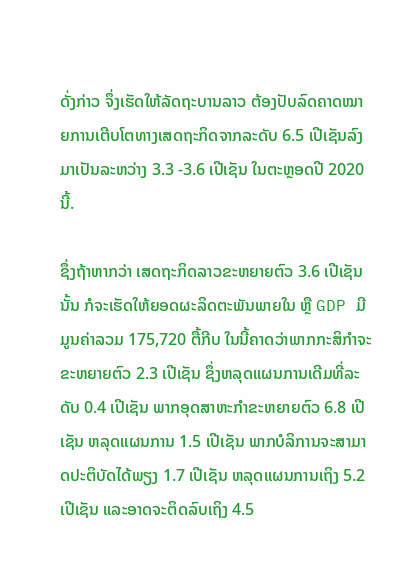ດັ່ງກ່າວ ຈຶ່ງເຮັດໃຫ້ລັດຖະບານລາວ ຕ້ອງປັບລົດຄາດໝາຍການເຕີບໂຕທາງເສດຖະກິດຈາກລະດັບ 6.5 ເປີເຊັນລົງມາເປັນລະຫວ່າງ 3.3 -3.6 ເປີເຊັນ ໃນຕະຫຼອດປີ 2020 ນີ້.

ຊຶ່ງຖ້າຫາກວ່າ ເສດຖະກິດລາວຂະຫຍາຍຕົວ 3.6 ເປີເຊັນນັ້ນ ກໍຈະເຮັດໃຫ້ຍອດຜະລິດຕະພັນພາຍໃນ ຫຼື GDP ມີມູນຄ່າລວມ 175,720 ຕື້ກີບ ໃນນີ້ຄາດວ່າພາກກະສິກຳຈະຂະຫຍາຍຕົວ 2.3 ເປີເຊັນ ຊຶ່ງຫລຸດແຜນການເດີມທີ່ລະດັບ 0.4 ເປີເຊັນ ພາກອຸດສາຫະກຳຂະຫຍາຍຕົວ 6.8 ເປີເຊັນ ຫລຸດແຜນການ 1.5 ເປີເຊັນ ພາກບໍລິການຈະສາມາດປະຕິບັດໄດ້ພຽງ 1.7 ເປີເຊັນ ຫລຸດແຜນການເຖິງ 5.2 ເປີເຊັນ ແລະອາດຈະຕິດລົບເຖິງ 4.5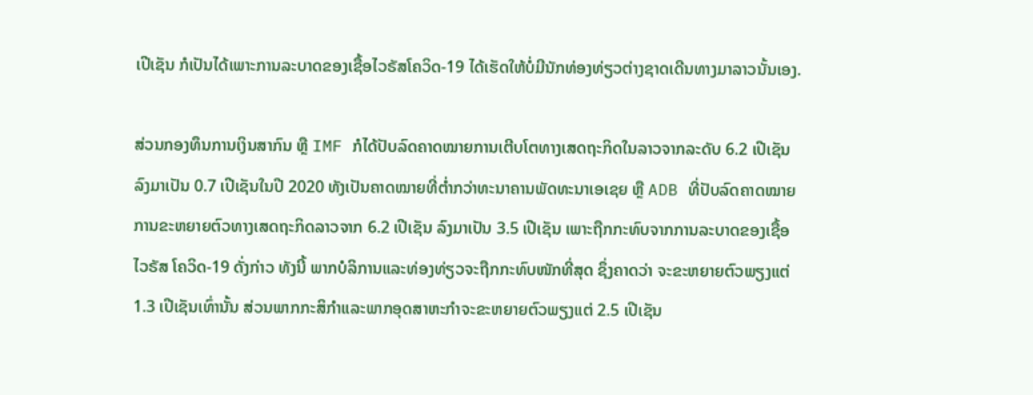ເປີເຊັນ ກໍເປັນໄດ້ເພາະການລະບາດຂອງເຊື້ອໄວຣັສໂຄວິດ-19 ໄດ້ເຮັດໃຫ້ບໍ່ມີນັກທ່ອງທ່ຽວຕ່າງຊາດເດີນທາງມາລາວນັ້ນເອງ.

ສ່ວນກອງທຶນການເງິນສາກົນ ຫຼື IMF ກໍໄດ້ປັບລົດຄາດໝາຍການເຕີບໂຕທາງເສດຖະກິດໃນລາວຈາກລະດັບ 6.2 ເປີເຊັນ ລົງມາເປັນ 0.7 ເປີເຊັນໃນປີ 2020 ທັງເປັນຄາດໝາຍທີ່ຕ່ຳກວ່າທະນາຄານພັດທະນາເອເຊຍ ຫຼື ADB ທີ່ປັບລົດຄາດໝາຍການຂະຫຍາຍຕົວທາງເສດຖະກິດລາວຈາກ 6.2 ເປີເຊັນ ລົງມາເປັນ 3.5 ເປີເຊັນ ເພາະຖືກກະທົບຈາກການລະບາດຂອງເຊື້ອໄວຣັສ ໂຄວິດ-19 ດັ່ງກ່າວ ທັງນີ້ ພາກບໍລິການແລະທ່ອງທ່ຽວຈະຖືກກະທົບໜັກທີ່ສຸດ ຊຶ່ງຄາດວ່າ ຈະຂະຫຍາຍຕົວພຽງແຕ່ 1.3 ເປີເຊັນເທົ່ານັ້ນ ສ່ວນພາກກະສິກຳແລະພາກອຸດສາຫະກຳຈະຂະຫຍາຍຕົວພຽງແຕ່ 2.5 ເປີເຊັນ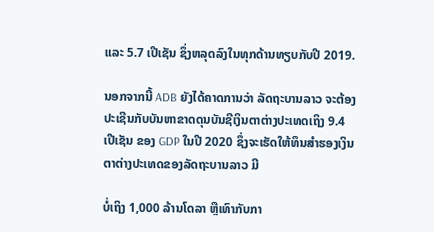ແລະ 5.7 ເປີເຊັນ ຊຶ່ງຫລຸດລົງໃນທຸກດ້ານທຽບກັບປີ 2019.

ນອກຈາກນີ້ ADB ຍັງໄດ້ຄາດການວ່າ ລັດຖະບານລາວ ຈະຕ້ອງປະເຊີນກັບບັນຫາຂາດດຸນບັນຊີເງິນຕາຕ່າງປະເທດເຖິງ 9.4 ເປີເຊັນ ຂອງ GDP ໃນປີ 2020 ຊຶ່ງຈະເຮັດໃຫ້ທຶນສຳຮອງເງິນຕາຕ່າງປະເທດຂອງລັດຖະບານລາວ ມີ

ບໍ່ເຖິງ 1,000 ລ້ານໂດລາ ຫຼືເທົາກັບກາ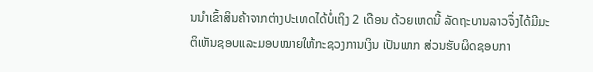ນນຳເຂົ້າສິນຄ້າຈາກຕ່າງປະເທດໄດ້ບໍ່ເຖິງ 2 ເດືອນ ດ້ວຍເຫດນີ້ ລັດຖະບານລາວຈຶ່ງໄດ້ມີມະຕິເຫັນຊອບແລະມອບໝາຍໃຫ້ກະຊວງການເງິນ ເປັນພາກ ສ່ວນຮັບຜິດຊອບກາ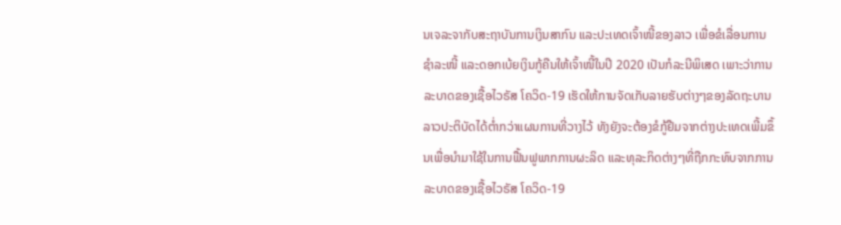ນເຈລະຈາກັບສະຖາບັນການເງິນສາກົນ ແລະປະເທດເຈົ້າໜີ້ຂອງລາວ ເພື່ອຂໍເລື່ອນການຊຳລະໜີ້ ແລະດອກເບ້ຍເງິນກູ້ຄືນໃຫ້ເຈົ້າໜີ້ໃນປີ 2020 ເປັນກໍລະນີພິເສດ ເພາະວ່າການລະບາດຂອງເຊື້ອໄວຣັສ ໂຄວິດ-19 ເຮັດໃຫ້ການຈັດເກັບລາຍຮັບຕ່າງໆຂອງລັດຖະບານລາວປະຕິບັດໄດ້ຕ່ຳກວ່າແຜນການທີ່ວາງໄວ້ ທັງຍັງຈະຕ້ອງຂໍກູ້ຢືມຈາກຕ່າງປະເທດເພີ້ມຂຶ້ນເພື່ອນຳມາໃຊ້ໃນການຟື້ນຟູພາກການຜະລິດ ແລະທຸລະກິດຕ່າງໆທີ່ຖືກກະທົບຈາກການລະບາດຂອງເຊື້ອໄວຣັສ ໂຄວິດ-19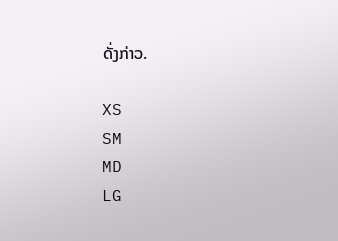ດັ່ງກ່າວ.

XS
SM
MD
LG